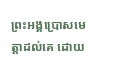ព្រះអង្គប្រោសមេត្តាដល់គេ ដោយ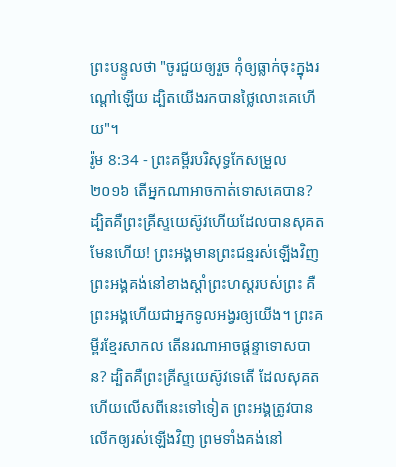ព្រះបន្ទូលថា "ចូរជួយឲ្យរួច កុំឲ្យធ្លាក់ចុះក្នុងរណ្តៅឡើយ ដ្បិតយើងរកបានថ្លៃលោះគេហើយ"។
រ៉ូម 8:34 - ព្រះគម្ពីរបរិសុទ្ធកែសម្រួល ២០១៦ តើអ្នកណាអាចកាត់ទោសគេបាន? ដ្បិតគឺព្រះគ្រីស្ទយេស៊ូវហើយដែលបានសុគត មែនហើយ! ព្រះអង្គមានព្រះជន្មរស់ឡើងវិញ ព្រះអង្គគង់នៅខាងស្តាំព្រះហស្តរបស់ព្រះ គឺព្រះអង្គហើយជាអ្នកទូលអង្វរឲ្យយើង។ ព្រះគម្ពីរខ្មែរសាកល តើនរណាអាចផ្ដន្ទាទោសបាន? ដ្បិតគឺព្រះគ្រីស្ទយេស៊ូវទេតើ ដែលសុគត ហើយលើសពីនេះទៅទៀត ព្រះអង្គត្រូវបានលើកឲ្យរស់ឡើងវិញ ព្រមទាំងគង់នៅ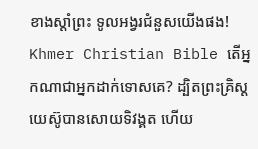ខាងស្ដាំព្រះ ទូលអង្វរជំនួសយើងផង! Khmer Christian Bible តើអ្នកណាជាអ្នកដាក់ទោសគេ? ដ្បិតព្រះគ្រិស្ដយេស៊ូបានសោយទិវង្គត ហើយ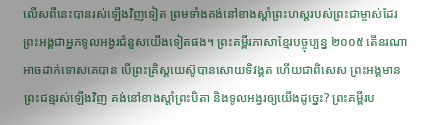លើសពីនេះបានរស់ឡើងវិញទៀត ព្រមទាំងគង់នៅខាងស្ដាំព្រះហស្ដរបស់ព្រះជាម្ចាស់ដែរ ព្រះអង្គជាអ្នកទូលអង្វរជំនួសយើងទៀតផង។ ព្រះគម្ពីរភាសាខ្មែរបច្ចុប្បន្ន ២០០៥ តើនរណាអាចដាក់ទោសគេបាន បើព្រះគ្រិស្តយេស៊ូបានសោយទិវង្គត ហើយជាពិសេស ព្រះអង្គមានព្រះជន្មរស់ឡើងវិញ គង់នៅខាងស្ដាំព្រះបិតា និងទូលអង្វរឲ្យយើងដូច្នេះ? ព្រះគម្ពីរប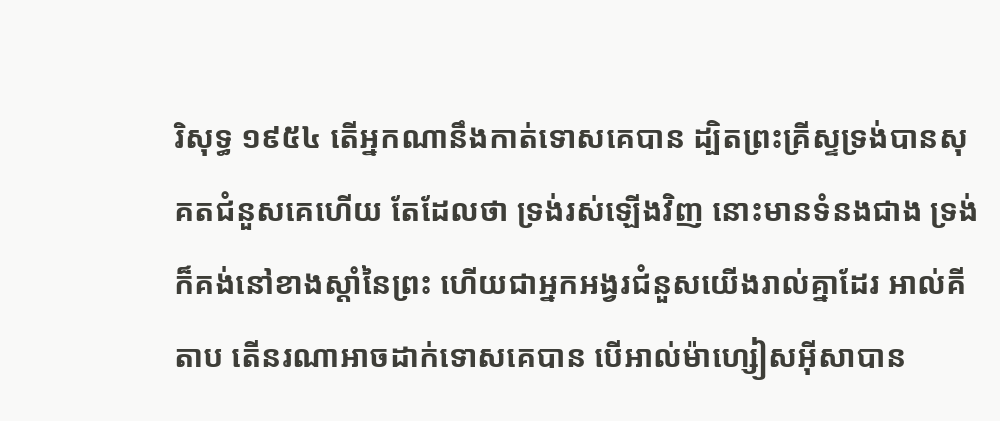រិសុទ្ធ ១៩៥៤ តើអ្នកណានឹងកាត់ទោសគេបាន ដ្បិតព្រះគ្រីស្ទទ្រង់បានសុគតជំនួសគេហើយ តែដែលថា ទ្រង់រស់ឡើងវិញ នោះមានទំនងជាង ទ្រង់ក៏គង់នៅខាងស្តាំនៃព្រះ ហើយជាអ្នកអង្វរជំនួសយើងរាល់គ្នាដែរ អាល់គីតាប តើនរណាអាចដាក់ទោសគេបាន បើអាល់ម៉ាហ្សៀសអ៊ីសាបាន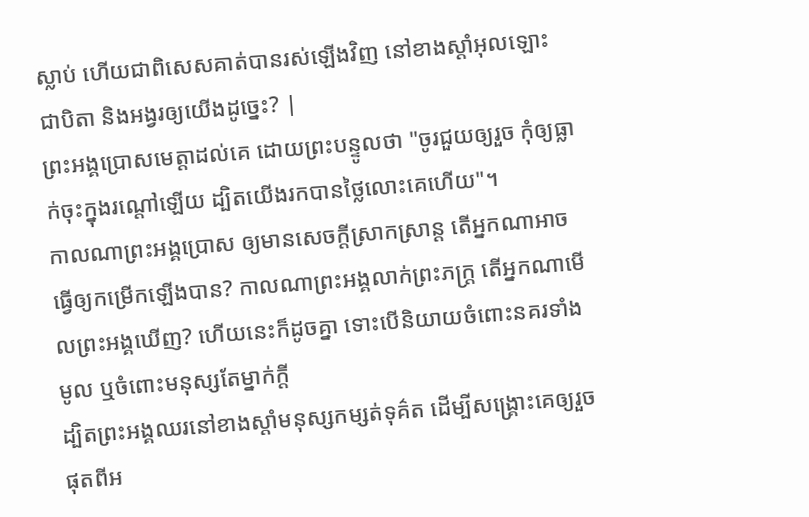ស្លាប់ ហើយជាពិសេសគាត់បានរស់ឡើងវិញ នៅខាងស្ដាំអុលឡោះ ជាបិតា និងអង្វរឲ្យយើងដូច្នេះ? |
ព្រះអង្គប្រោសមេត្តាដល់គេ ដោយព្រះបន្ទូលថា "ចូរជួយឲ្យរួច កុំឲ្យធ្លាក់ចុះក្នុងរណ្តៅឡើយ ដ្បិតយើងរកបានថ្លៃលោះគេហើយ"។
កាលណាព្រះអង្គប្រោស ឲ្យមានសេចក្ដីស្រាកស្រាន្ត តើអ្នកណាអាចធ្វើឲ្យកម្រើកឡើងបាន? កាលណាព្រះអង្គលាក់ព្រះភក្ត្រ តើអ្នកណាមើលព្រះអង្គឃើញ? ហើយនេះក៏ដូចគ្នា ទោះបើនិយាយចំពោះនគរទាំងមូល ឬចំពោះមនុស្សតែម្នាក់ក្តី
ដ្បិតព្រះអង្គឈរនៅខាងស្តាំមនុស្សកម្សត់ទុគ៌ត ដើម្បីសង្គ្រោះគេឲ្យរួចផុតពីអ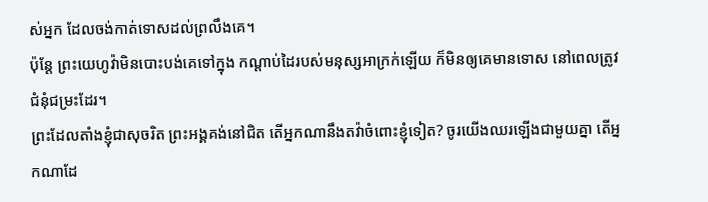ស់អ្នក ដែលចង់កាត់ទោសដល់ព្រលឹងគេ។
ប៉ុន្ដែ ព្រះយេហូវ៉ាមិនបោះបង់គេទៅក្នុង កណ្ដាប់ដៃរបស់មនុស្សអាក្រក់ឡើយ ក៏មិនឲ្យគេមានទោស នៅពេលត្រូវជំនុំជម្រះដែរ។
ព្រះដែលតាំងខ្ញុំជាសុចរិត ព្រះអង្គគង់នៅជិត តើអ្នកណានឹងតវ៉ាចំពោះខ្ញុំទៀត? ចូរយើងឈរឡើងជាមួយគ្នា តើអ្នកណាដែ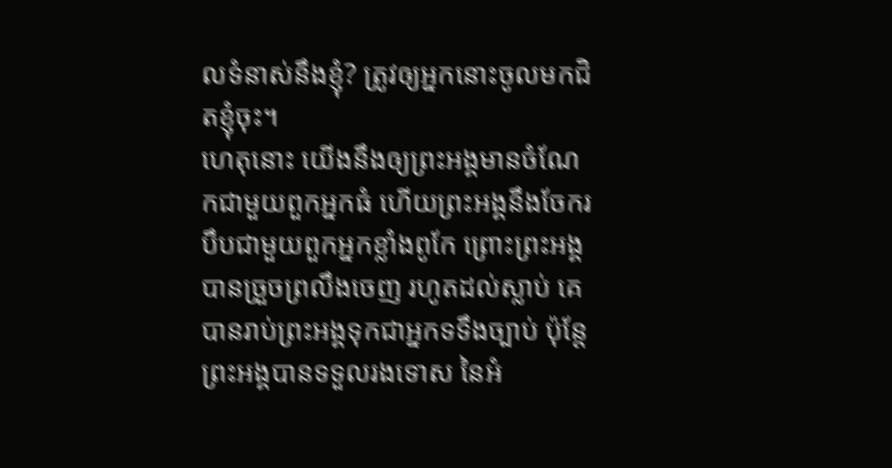លទំនាស់នឹងខ្ញុំ? ត្រូវឲ្យអ្នកនោះចូលមកជិតខ្ញុំចុះ។
ហេតុនោះ យើងនឹងឲ្យព្រះអង្គមានចំណែកជាមួយពួកអ្នកធំ ហើយព្រះអង្គនឹងចែករបឹបជាមួយពួកអ្នកខ្លាំងពូកែ ព្រោះព្រះអង្គបានច្រួចព្រលឹងចេញ រហូតដល់ស្លាប់ គេបានរាប់ព្រះអង្គទុកជាអ្នកទទឹងច្បាប់ ប៉ុន្តែ ព្រះអង្គបានទទួលរងទោស នៃអំ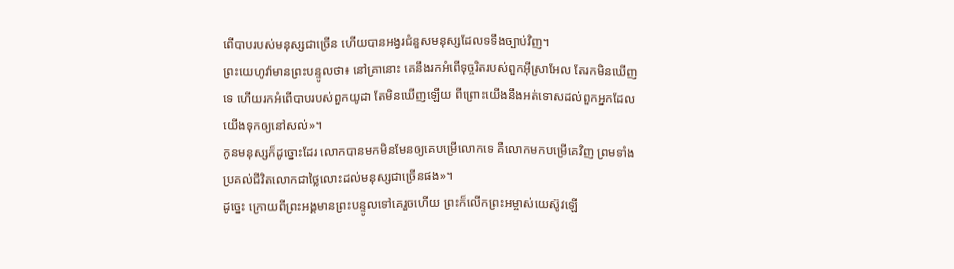ពើបាបរបស់មនុស្សជាច្រើន ហើយបានអង្វរជំនួសមនុស្សដែលទទឹងច្បាប់វិញ។
ព្រះយេហូវ៉ាមានព្រះបន្ទូលថា៖ នៅគ្រានោះ គេនឹងរកអំពើទុច្ចរិតរបស់ពួកអ៊ីស្រាអែល តែរកមិនឃើញទេ ហើយរកអំពើបាបរបស់ពួកយូដា តែមិនឃើញឡើយ ពីព្រោះយើងនឹងអត់ទោសដល់ពួកអ្នកដែលយើងទុកឲ្យនៅសល់»។
កូនមនុស្សក៏ដូច្នោះដែរ លោកបានមកមិនមែនឲ្យគេបម្រើលោកទេ គឺលោកមកបម្រើគេវិញ ព្រមទាំងប្រគល់ជីវិតលោកជាថ្លៃលោះដល់មនុស្សជាច្រើនផង»។
ដូច្នេះ ក្រោយពីព្រះអង្គមានព្រះបន្ទូលទៅគេរួចហើយ ព្រះក៏លើកព្រះអម្ចាស់យេស៊ូវឡើ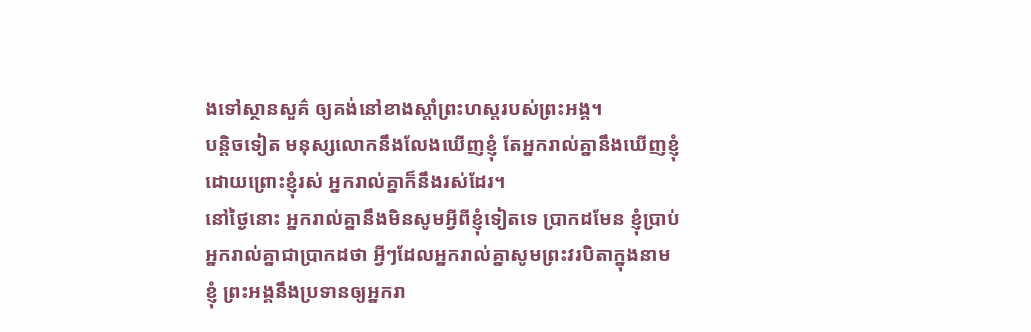ងទៅស្ថានសួគ៌ ឲ្យគង់នៅខាងស្តាំព្រះហស្តរបស់ព្រះអង្គ។
បន្តិចទៀត មនុស្សលោកនឹងលែងឃើញខ្ញុំ តែអ្នករាល់គ្នានឹងឃើញខ្ញុំ ដោយព្រោះខ្ញុំរស់ អ្នករាល់គ្នាក៏នឹងរស់ដែរ។
នៅថ្ងៃនោះ អ្នករាល់គ្នានឹងមិនសូមអ្វីពីខ្ញុំទៀតទេ ប្រាកដមែន ខ្ញុំប្រាប់អ្នករាល់គ្នាជាប្រាកដថា អ្វីៗដែលអ្នករាល់គ្នាសូមព្រះវរបិតាក្នុងនាមខ្ញុំ ព្រះអង្គនឹងប្រទានឲ្យអ្នករា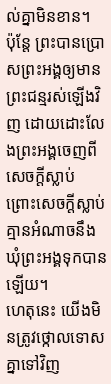ល់គ្នាមិនខាន។
ប៉ុន្តែ ព្រះបានប្រោសព្រះអង្គឲ្យមានព្រះជន្មរស់ឡើងវិញ ដោយដោះលែងព្រះអង្គចេញពីសេចក្តីស្លាប់ ព្រោះសេចក្តីស្លាប់គ្មានអំណាចនឹងឃុំព្រះអង្គទុកបានឡើយ។
ហេតុនេះ យើងមិនត្រូវថ្កោលទោសគ្នាទៅវិញ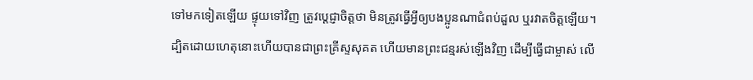ទៅមកទៀតឡើយ ផ្ទុយទៅវិញ ត្រូវប្ដេជ្ញាចិត្តថា មិនត្រូវធ្វើអ្វីឲ្យបងប្អូនណាជំពប់ដួល ឬរវាតចិត្តឡើយ។
ដ្បិតដោយហេតុនោះហើយបានជាព្រះគ្រីស្ទសុគត ហើយមានព្រះជន្មរស់ឡើងវិញ ដើម្បីធ្វើជាម្ចាស់ លើ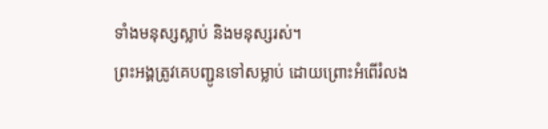ទាំងមនុស្សស្លាប់ និងមនុស្សរស់។
ព្រះអង្គត្រូវគេបញ្ជូនទៅសម្លាប់ ដោយព្រោះអំពើរំលង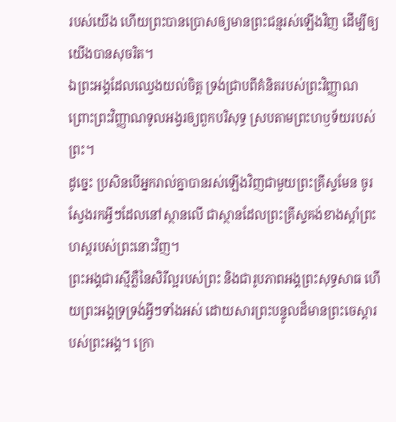របស់យើង ហើយព្រះបានប្រោសឲ្យមានព្រះជន្មរស់ឡើងវិញ ដើម្បីឲ្យយើងបានសុចរិត។
ឯព្រះអង្គដែលឈ្វេងយល់ចិត្ត ទ្រង់ជ្រាបពីគំនិតរបស់ព្រះវិញ្ញាណ ព្រោះព្រះវិញ្ញាណទូលអង្វរឲ្យពួកបរិសុទ្ធ ស្របតាមព្រះហឫទ័យរបស់ព្រះ។
ដូច្នេះ ប្រសិនបើអ្នករាល់គ្នាបានរស់ឡើងវិញជាមួយព្រះគ្រីស្ទមែន ចូរស្វែងរកអ្វីៗដែលនៅស្ថានលើ ជាស្ថានដែលព្រះគ្រីស្ទគង់ខាងស្តាំព្រះហស្តរបស់ព្រះនោះវិញ។
ព្រះអង្គជារស្មីភ្លឺនៃសិរីល្អរបស់ព្រះ និងជារូបភាពអង្គព្រះសុទ្ធសាធ ហើយព្រះអង្គទ្រទ្រង់អ្វីៗទាំងអស់ ដោយសារព្រះបន្ទូលដ៏មានព្រះចេស្តារបស់ព្រះអង្គ។ ក្រោ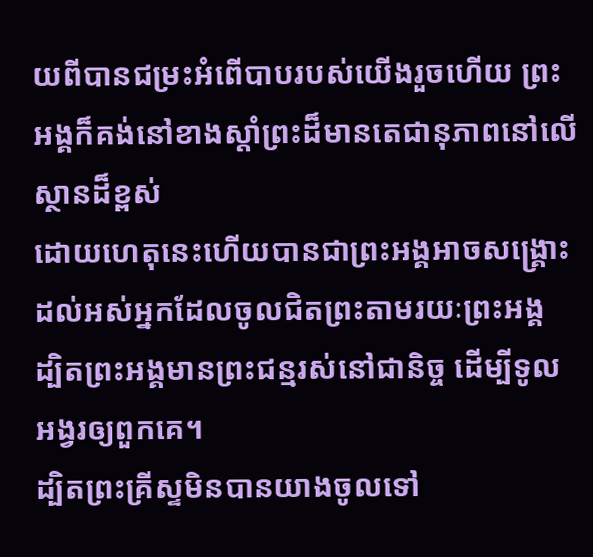យពីបានជម្រះអំពើបាបរបស់យើងរួចហើយ ព្រះអង្គក៏គង់នៅខាងស្តាំព្រះដ៏មានតេជានុភាពនៅលើស្ថានដ៏ខ្ពស់
ដោយហេតុនេះហើយបានជាព្រះអង្គអាចសង្គ្រោះ ដល់អស់អ្នកដែលចូលជិតព្រះតាមរយៈព្រះអង្គ ដ្បិតព្រះអង្គមានព្រះជន្មរស់នៅជានិច្ច ដើម្បីទូលអង្វរឲ្យពួកគេ។
ដ្បិតព្រះគ្រីស្ទមិនបានយាងចូលទៅ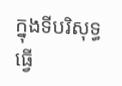ក្នុងទីបរិសុទ្ធធ្វើ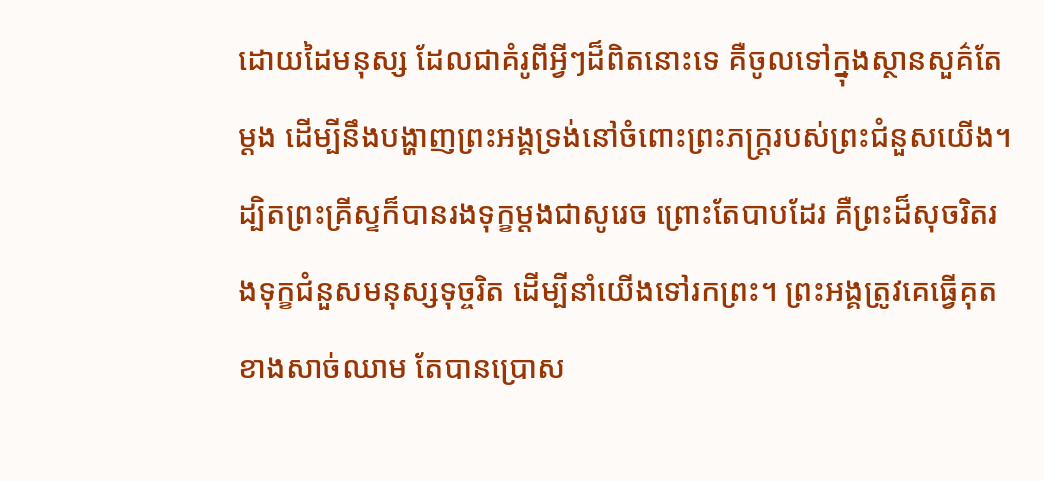ដោយដៃមនុស្ស ដែលជាគំរូពីអ្វីៗដ៏ពិតនោះទេ គឺចូលទៅក្នុងស្ថានសួគ៌តែម្ដង ដើម្បីនឹងបង្ហាញព្រះអង្គទ្រង់នៅចំពោះព្រះភក្ត្ររបស់ព្រះជំនួសយើង។
ដ្បិតព្រះគ្រីស្ទក៏បានរងទុក្ខម្តងជាសូរេច ព្រោះតែបាបដែរ គឺព្រះដ៏សុចរិតរងទុក្ខជំនួសមនុស្សទុច្ចរិត ដើម្បីនាំយើងទៅរកព្រះ។ ព្រះអង្គត្រូវគេធ្វើគុតខាងសាច់ឈាម តែបានប្រោស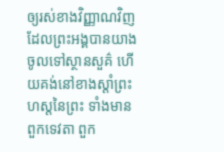ឲ្យរស់ខាងវិញ្ញាណវិញ
ដែលព្រះអង្គបានយាងចូលទៅស្ថានសួគ៌ ហើយគង់នៅខាងស្តាំព្រះហស្តនៃព្រះ ទាំងមានពួកទេវតា ពួក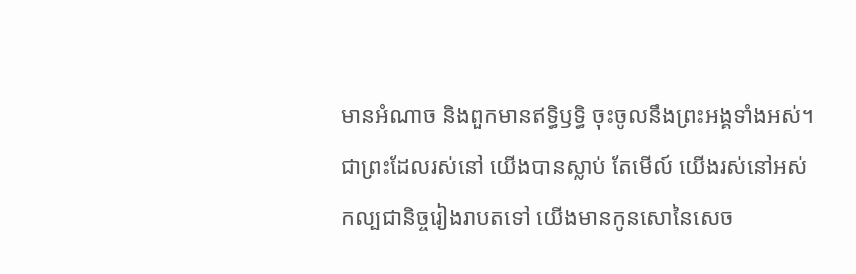មានអំណាច និងពួកមានឥទ្ធិឫទ្ធិ ចុះចូលនឹងព្រះអង្គទាំងអស់។
ជាព្រះដែលរស់នៅ យើងបានស្លាប់ តែមើល៍ យើងរស់នៅអស់កល្បជានិច្ចរៀងរាបតទៅ យើងមានកូនសោនៃសេច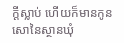ក្ដីស្លាប់ ហើយក៏មានកូនសោនៃស្ថានឃុំ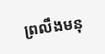ព្រលឹងមនុ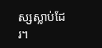ស្សស្លាប់ដែរ។